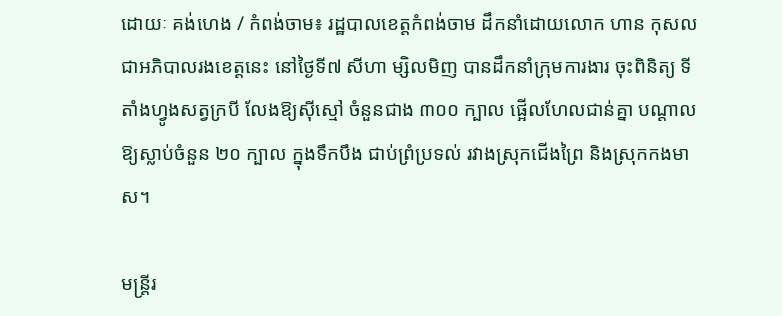ដោយៈ គង់ហេង / កំពង់ចាម៖ រដ្ឋបាលខេត្តកំពង់ចាម ដឹកនាំដោយលោក ហាន កុសល ជាអភិបាលរងខេត្តនេះ នៅថ្ងៃទី៧ សីហា ម្សិលមិញ បានដឹកនាំក្រុមការងារ ចុះពិនិត្យ ទីតាំងហ្វូងសត្វក្របី លែងឱ្យស៊ីស្មៅ ចំនួនជាង ៣០០ ក្បាល ផ្អើលហែលជាន់គ្នា បណ្តាលឱ្យស្លាប់ចំនួន ២០ ក្បាល ក្នុងទឹកបឹង ជាប់ព្រំប្រទល់ រវាងស្រុកជើងព្រៃ និងស្រុកកងមាស។

មន្រ្តីរ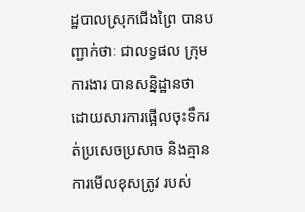ដ្ឋបាលស្រុកជើងព្រៃ បានបញ្ជាក់ថាៈ ជាលទ្ធផល ក្រុមការងារ បានសន្និដ្ឋានថា ដោយសារការផ្អើលចុះទឹករត់ប្រសេចប្រសាច និងគ្មានការមើលខុសត្រូវ របស់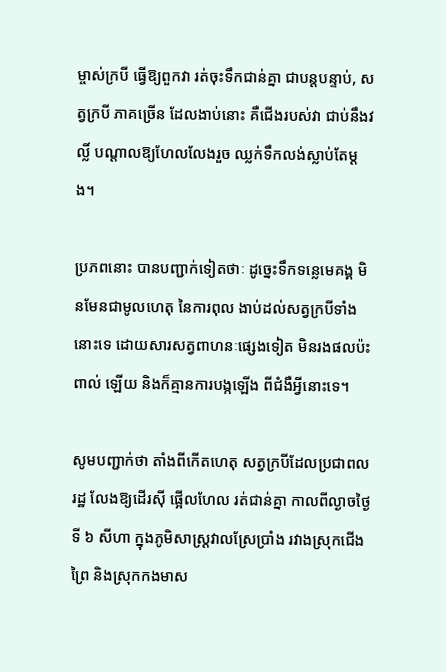ម្ចាស់ក្របី ធ្វើឱ្យពួកវា រត់ចុះទឹកជាន់គ្នា ជាបន្តបន្ទាប់, សត្វក្របី ភាគច្រើន ដែលងាប់នោះ គឺជើងរបស់វា ជាប់នឹងវល្លិ៍ បណ្តាលឱ្យហែលលែងរួច ឈ្លក់ទឹកលង់ស្លាប់តែម្តង។

ប្រភពនោះ បានបញ្ជាក់ទៀតថាៈ ដូច្នេះទឹកទន្លេមេគង្គ មិនមែនជាមូលហេតុ នៃការពុល ងាប់ដល់សត្វក្របីទាំងនោះទេ ដោយសារសត្វពាហនៈផ្សេងទៀត មិនរងផលប៉ះពាល់ ឡើយ និងក៏គ្មានការបង្កឡើង ពីជំងឺអ្វីនោះទេ។

សូមបញ្ជាក់ថា តាំងពីកើតហេតុ សត្វក្របីដែលប្រជាពលរដ្ឋ លែងឱ្យដើរស៊ី ផ្អើលហែល រត់ជាន់គ្នា កាលពីល្ងាចថ្ងៃទី ៦ សីហា ក្នុងភូមិសាស្រ្តវាលស្រែប្រាំង រវាងស្រុកជើងព្រៃ និងស្រុកកងមាស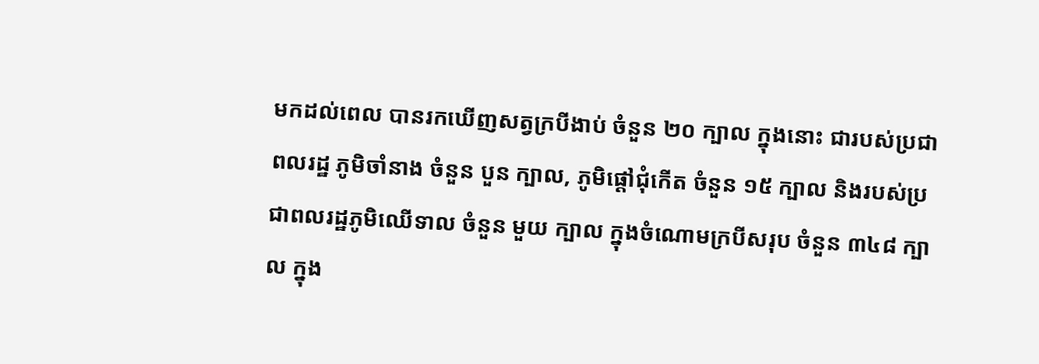មកដល់ពេល បានរកឃើញសត្វក្របីងាប់ ចំនួន ២០ ក្បាល ក្នុងនោះ ជារបស់ប្រជាពលរដ្ឋ ភូមិចាំនាង ចំនួន បួន ក្បាល, ភូមិផ្តៅជុំកើត ចំនួន ១៥ ក្បាល និងរបស់ប្រជាពលរដ្ឋភូមិឈើទាល ចំនួន មួយ ក្បាល ក្នុងចំណោមក្របីសរុប ចំនួន ៣៤៨ ក្បាល ក្នុង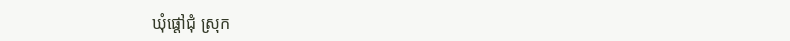ឃុំផ្តៅជុំ ស្រុក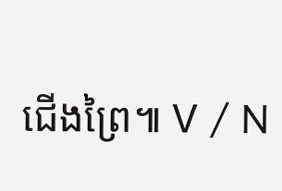ជើងព្រៃ៕ V / N